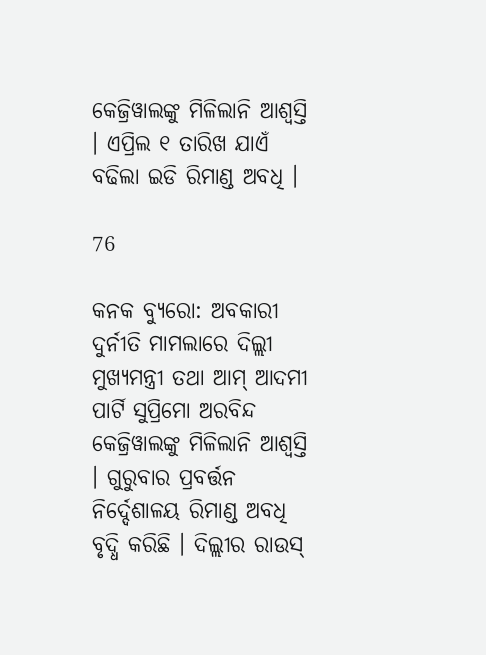କେଜ୍ରିୱାଲଙ୍କୁ ମିଳିଲାନି ଆଶ୍ୱସ୍ତି । ଏପ୍ରିଲ ୧ ତାରିଖ ଯାଏଁ ବଢିଲା ଇଡି ରିମାଣ୍ଡ ଅବଧି ।

76

କନକ ବ୍ୟୁରୋ: ଅବକାରୀ ଦୁର୍ନୀତି ମାମଲାରେ ଦିଲ୍ଲୀ ମୁଖ୍ୟମନ୍ତ୍ରୀ ତଥା ଆମ୍ ଆଦମୀ ପାର୍ଟି ସୁପ୍ରିମୋ ଅରବିନ୍ଦ କେଜ୍ରିୱାଲଙ୍କୁ ମିଳିଲାନି ଆଶ୍ୱସ୍ତି । ଗୁରୁବାର ପ୍ରବର୍ତ୍ତନ ନିର୍ଦ୍ଦେଶାଳୟ ରିମାଣ୍ଡ ଅବଧି ବୃଦ୍ଧି କରିଛି । ଦିଲ୍ଲୀର ରାଉସ୍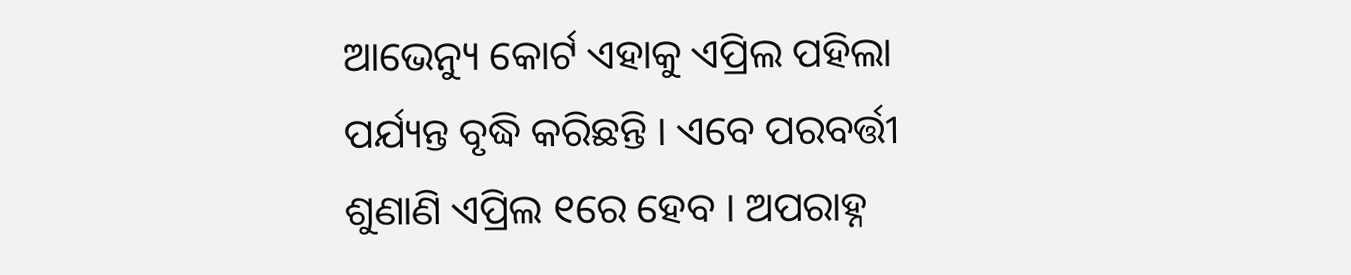ଆଭେନ୍ୟୁ କୋର୍ଟ ଏହାକୁ ଏପ୍ରିଲ ପହିଲା ପର୍ଯ୍ୟନ୍ତ ବୃଦ୍ଧି କରିଛନ୍ତି । ଏବେ ପରବର୍ତ୍ତୀ ଶୁଣାଣି ଏପ୍ରିଲ ୧ରେ ହେବ । ଅପରାହ୍ନ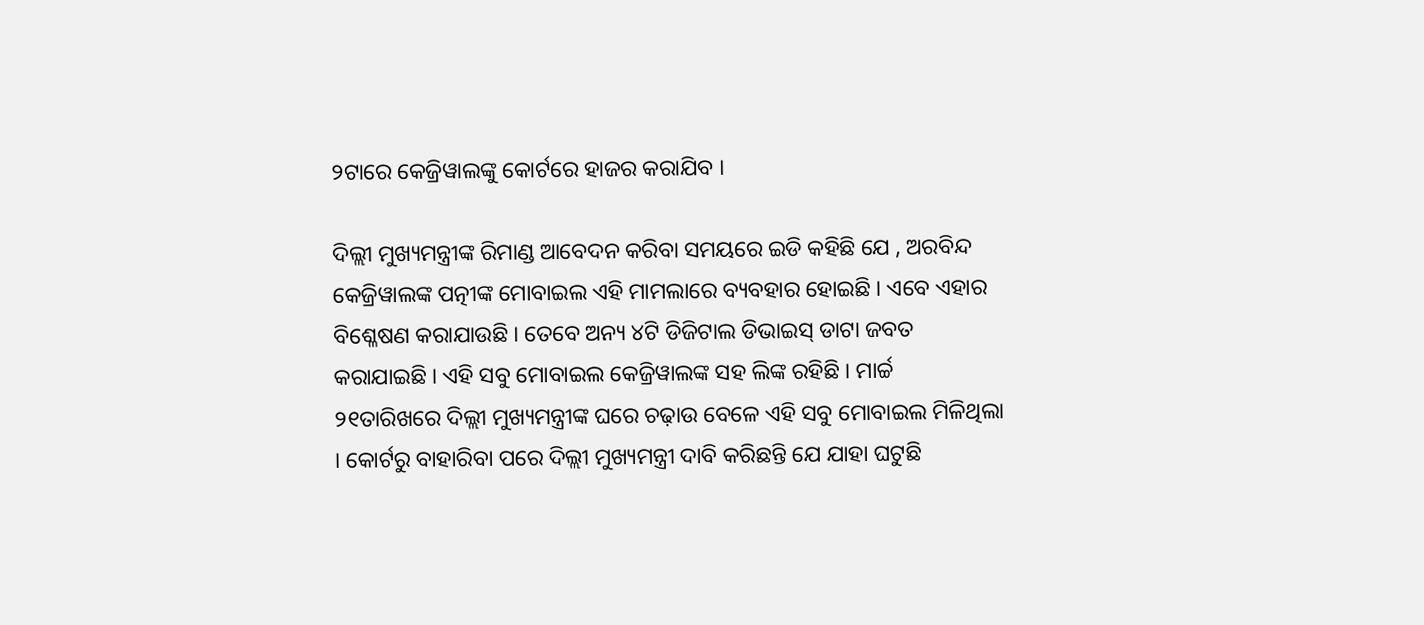୨ଟାରେ କେଜ୍ରିୱାଲଙ୍କୁ କୋର୍ଟରେ ହାଜର କରାଯିବ ।

ଦିଲ୍ଲୀ ମୁଖ୍ୟମନ୍ତ୍ରୀଙ୍କ ରିମାଣ୍ଡ ଆବେଦନ କରିବା ସମୟରେ ଇଡି କହିଛି ଯେ , ଅରବିନ୍ଦ କେଜ୍ରିୱାଲଙ୍କ ପତ୍ନୀଙ୍କ ମୋବାଇଲ ଏହି ମାମଲାରେ ବ୍ୟବହାର ହୋଇଛି । ଏବେ ଏହାର ବିଶ୍ଳେଷଣ କରାଯାଉଛି । ତେବେ ଅନ୍ୟ ୪ଟି ଡିଜିଟାଲ ଡିଭାଇସ୍ ଡାଟା ଜବତ କରାଯାଇଛି । ଏହି ସବୁ ମୋବାଇଲ କେଜ୍ରିୱାଲଙ୍କ ସହ ଲିଙ୍କ ରହିଛି । ମାର୍ଚ୍ଚ ୨୧ତାରିଖରେ ଦିଲ୍ଲୀ ମୁଖ୍ୟମନ୍ତ୍ରୀଙ୍କ ଘରେ ଚଢ଼ାଉ ବେଳେ ଏହି ସବୁ ମୋବାଇଲ ମିଳିଥିଲା । କୋର୍ଟରୁ ବାହାରିବା ପରେ ଦିଲ୍ଲୀ ମୁଖ୍ୟମନ୍ତ୍ରୀ ଦାବି କରିଛନ୍ତି ଯେ ଯାହା ଘଟୁଛି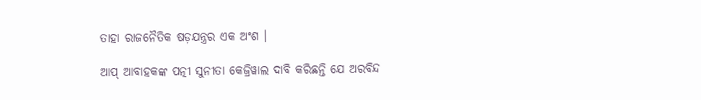ତାହା ରାଜନୈତିକ ଷଡ଼ଯନ୍ତ୍ରର ଏକ ଅଂଶ ।

ଆପ୍ ଆବାହକଙ୍କ ପତ୍ନୀ ସୁନୀତା କେଜ୍ରିୱାଲ ଦାବି କରିଛନ୍ତି ଯେ ଅରବିନ୍ଦ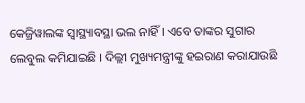କେଜ୍ରିୱାଲଙ୍କ ସ୍ୱାସ୍ଥ୍ୟାବସ୍ଥା ଭଲ ନାହିଁ । ଏବେ ତାଙ୍କର ସୁଗାର ଲେବୁଲ କମିଯାଇଛି । ଦିଲ୍ଲୀ ମୁଖ୍ୟମନ୍ତ୍ରୀଙ୍କୁ ହଇରାଣ କରାଯାଉଛି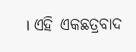। ଏହି ଏକଛତ୍ରବାଦ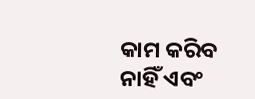କାମ କରିବ ନାହିଁ ଏବଂ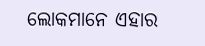ଲୋକମାନେ ଏହାର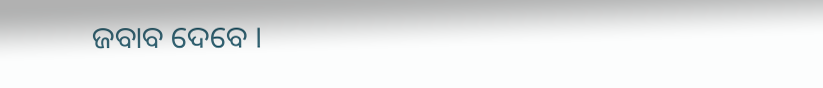ଜବାବ ଦେବେ ।